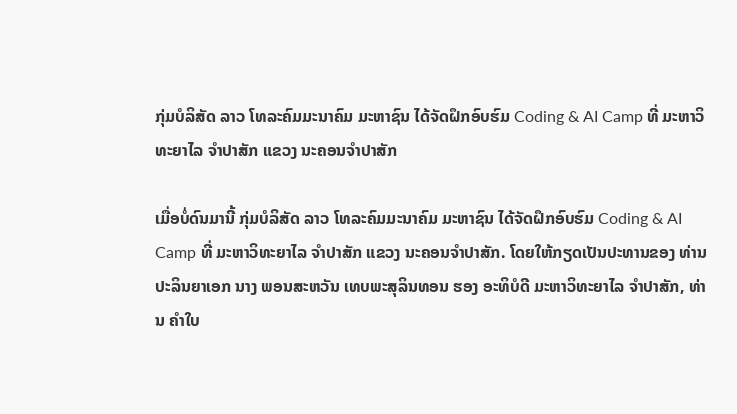ກຸ່ມບໍລິສັດ ລາວ ໂທລະຄົມມະນາຄົມ ມະຫາຊົນ ໄດ້ຈັດຝຶກອົບຮົມ Coding & AI Camp ທີ່ ມະຫາວິທະຍາໄລ ຈໍາປາສັກ ແຂວງ ນະຄອນຈໍາປາສັກ

ເມື່ອບໍ່ດົນມານີ້ ກຸ່ມບໍລິສັດ ລາວ ໂທລະຄົມມະນາຄົມ ມະຫາຊົນ ໄດ້ຈັດຝຶກອົບຮົມ Coding & AI Camp ທີ່ ມະຫາວິທະຍາໄລ ຈໍາປາສັກ ແຂວງ ນະຄອນຈໍາປາສັກ. ໂດຍໃຫ້ກຽດເປັນປະທານຂອງ ທ່ານ ປະລິນຍາເອກ ນາງ ພອນສະຫວັນ ເທບພະສຸລິນທອນ ຮອງ ອະທິບໍດີ ມະຫາວິທະຍາໄລ ຈຳປາສັກ, ທ່ານ ຄໍາໃບ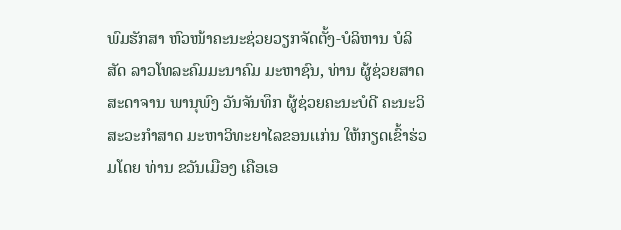ພົມຮັກສາ ຫົວໜ້າຄະນະຊ່ວຍວຽກຈັດຕັ້ງ-ບໍລິຫານ ບໍລິສັດ ລາວໂທລະຄົມມະນາຄົມ ມະຫາຊົນ, ທ່ານ ຜູ້ຊ່ວຍສາດສະດາຈານ ພານຸພົງ ວັນຈັນທຶກ ຜູ້ຊ່ວຍຄະນະບໍດີ ຄະນະວິສະວະກຳສາດ ມະຫາວິທະຍາໄລຂອນເເກ່ນ ໃຫ້ກຽດເຂົ້າຮ່ວມໂດຍ ທ່ານ ຂວັນເມືອງ ເຄືອເອ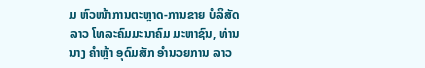ມ ຫົວໜ້າການຕະຫຼາດ-ການຂາຍ ບໍລິສັດ ລາວ ໂທລະຄົມມະນາຄົມ ມະຫາຊົນ, ທ່ານນາງ ຄຳຫຼ້າ ອຸດົມສັກ ອຳນວຍການ ລາວ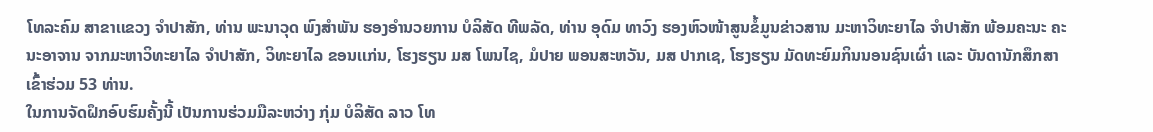ໂທລະຄົມ ສາຂາເເຂວງ ຈຳປາສັກ, ທ່ານ ພະນາວຸດ ພົງສຳພັນ ຮອງອຳນວຍການ ບໍລິສັດ ທີພລັດ, ທ່ານ ອຸດົມ ທາວົງ ຮອງຫົວໜ້າສູນຂໍ້ມູນຂ່າວສານ ມະຫາວິທະຍາໄລ ຈໍາປາສັກ ພ້ອມຄະນະ ຄະນະອາຈານ ຈາກມະຫາວິທະຍາໄລ ຈຳປາສັກ, ວິທະຍາໄລ ຂອນເເກ່ນ, ໂຮງຮຽນ ມສ ໂພນໄຊ, ມໍປາຍ ພອນສະຫວັນ, ມສ ປາກເຊ, ໂຮງຮຽນ ມັດທະຍົມກິນນອນຊົນເຜົ່າ ເເລະ ບັນດານັກສຶກສາ ເຂົ້າຮ່ວມ 53 ທ່ານ.
ໃນການຈັດຝຶກອົບຮົມຄັ້ງນີ້ ເປັນການຮ່ວມມືລະຫວ່າງ ກຸ່ມ ບໍລິສັດ ລາວ ໂທ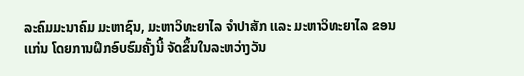ລະຄົມມະນາຄົມ ມະຫາຊົນ, ມະຫາວິທະຍາໄລ ຈຳປາສັກ ເເລະ ມະຫາວິທະຍາໄລ ຂອນເເກ່ນ ໂດຍການຝຶກອົບຮົມຄັ້ງນີ້ ຈັດຂຶ້ນໃນລະຫວ່າງວັນ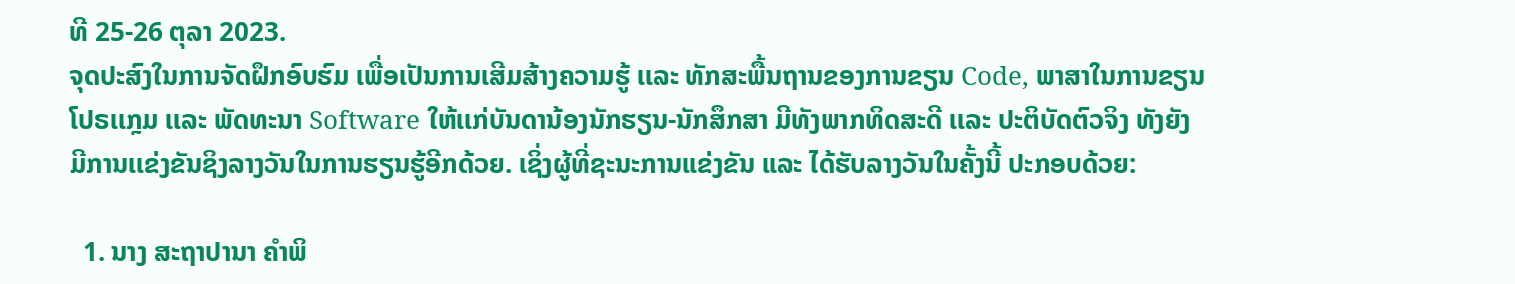ທີ 25-26 ຕຸລາ 2023.
ຈຸດປະສົງໃນການຈັດຝຶກອົບຮົມ ເພື່ອເປັນການເສີມສ້າງຄວາມຮູ້ ເເລະ ທັກສະພື້ນຖານຂອງການຂຽນ Code, ພາສາໃນການຂຽນໂປຣເເກຼມ ເເລະ ພັດທະນາ Software ໃຫ້ເເກ່ບັນດານ້ອງນັກຮຽນ-ນັກສຶກສາ ມີທັງພາກທິດສະດີ ເເລະ ປະຕິບັດຕົວຈິງ ທັງຍັງມີການເເຂ່ງຂັນຊິງລາງວັນໃນການຮຽນຮູ້ອີກດ້ວຍ. ເຊິ່ງຜູ້ທີ່ຊະນະການແຂ່ງຂັນ ແລະ ໄດ້ຮັບລາງວັນໃນຄັ້ງນີ້ ປະກອບດ້ວຍ:

  1. ນາງ ສະຖາປານາ ຄຳພິ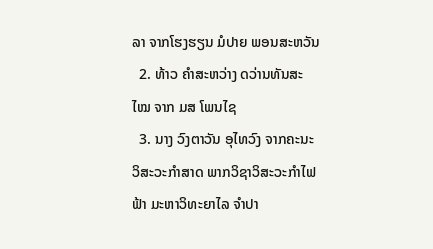ລາ ຈາກໂຮງຮຽນ ມໍປາຍ ພອນສະຫວັນ
  2. ທ້າວ ຄຳສະຫວ່າງ ດວ່ານທັນສະໄໝ ຈາກ ມສ ໂພນໄຊ
  3. ນາງ ວົງຕາວັນ ອຸໄທວົງ ຈາກຄະນະວິສະວະກຳສາດ ພາກວິຊາວິສະວະກຳໄຟຟ້າ ມະຫາວິທະຍາໄລ ຈຳປາ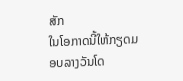ສັກ
ໃນໂອກາດນີ້ໃຫ້ກຽດມອບລາງວັນໂດ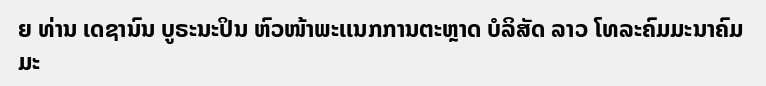ຍ ທ່ານ ເດຊານົນ ບູຣະນະປິນ ຫົວໜ້າພະເເນກການຕະຫຼາດ ບໍລິສັດ ລາວ ໂທລະຄົມມະນາຄົມ ມະ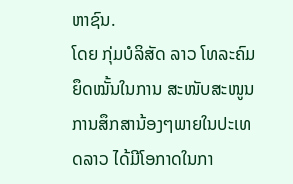ຫາຊົນ.
ໂດຍ ກຸ່ມບໍລິສັດ ລາວ ໂທລະຄົມ ຍຶດໝັ້ນໃນການ ສະໜັບສະໜູນການສຶກສານ້ອງໆພາຍໃນປະເທດລາວ ໄດ້ມີໂອກາດໃນກາ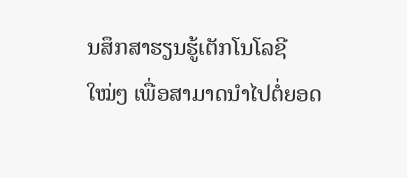ນສຶກສາຮຽນຮູ້ເຕັກໂນໂລຊີໃໝ່ໆ ເພື່ອສາມາດນຳໄປຕໍ່ຍອດ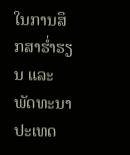ໃນການສຶກສາຮ່ຳຮຽນ ແລະ ພັດທະນາປະເທດ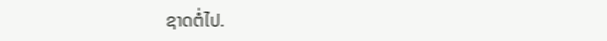ຊາດຕໍ່ໄປ.